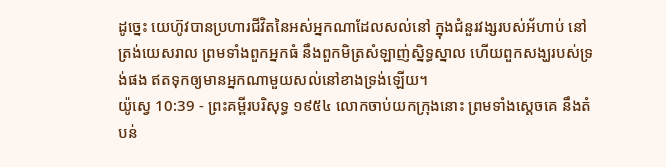ដូច្នេះ យេហ៊ូវបានប្រហារជីវិតនៃអស់អ្នកណាដែលសល់នៅ ក្នុងជំនួរវង្សរបស់អ័ហាប់ នៅត្រង់យេសរាល ព្រមទាំងពួកអ្នកធំ នឹងពួកមិត្រសំឡាញ់ស្និទ្ធស្នាល ហើយពួកសង្ឃរបស់ទ្រង់ផង ឥតទុកឲ្យមានអ្នកណាមួយសល់នៅខាងទ្រង់ឡើយ។
យ៉ូស្វេ 10:39 - ព្រះគម្ពីរបរិសុទ្ធ ១៩៥៤ លោកចាប់យកក្រុងនោះ ព្រមទាំងស្តេចគេ នឹងតំបន់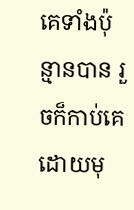គេទាំងប៉ុន្មានបាន រួចក៏កាប់គេដោយមុ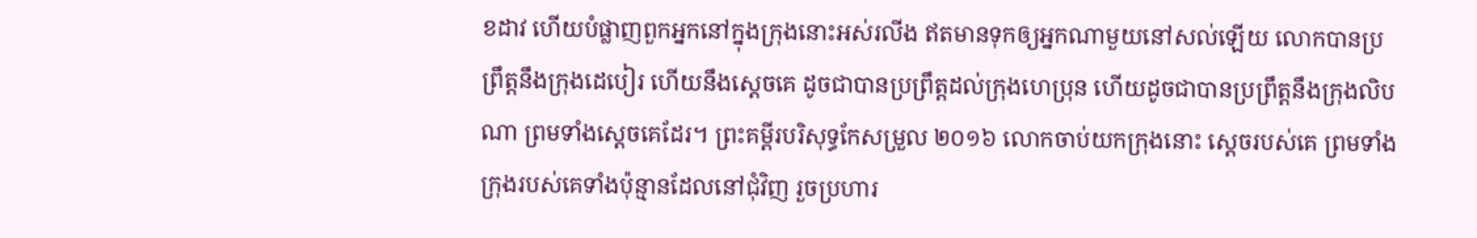ខដាវ ហើយបំផ្លាញពួកអ្នកនៅក្នុងក្រុងនោះអស់រលីង ឥតមានទុកឲ្យអ្នកណាមួយនៅសល់ឡើយ លោកបានប្រព្រឹត្តនឹងក្រុងដេបៀរ ហើយនឹងស្តេចគេ ដូចជាបានប្រព្រឹត្តដល់ក្រុងហេប្រុន ហើយដូចជាបានប្រព្រឹត្តនឹងក្រុងលិបណា ព្រមទាំងស្តេចគេដែរ។ ព្រះគម្ពីរបរិសុទ្ធកែសម្រួល ២០១៦ លោកចាប់យកក្រុងនោះ ស្តេចរបស់គេ ព្រមទាំងក្រុងរបស់គេទាំងប៉ុន្មានដែលនៅជុំវិញ រួចប្រហារ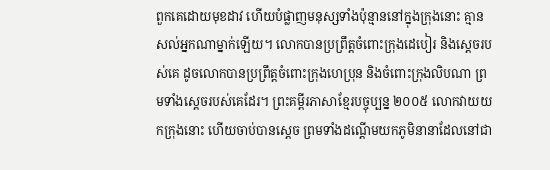ពួកគេដោយមុខដាវ ហើយបំផ្លាញមនុស្សទាំងប៉ុន្មាននៅក្នុងក្រុងនោះ គ្មានសល់អ្នកណាម្នាក់ឡើយ។ លោកបានប្រព្រឹត្តចំពោះក្រុងដេបៀរ និងស្តេចរបស់គេ ដូចលោកបានប្រព្រឹត្តចំពោះក្រុងហេប្រុន និងចំពោះក្រុងលិបណា ព្រមទាំងស្តេចរបស់គេដែរ។ ព្រះគម្ពីរភាសាខ្មែរបច្ចុប្បន្ន ២០០៥ លោកវាយយកក្រុងនោះ ហើយចាប់បានស្ដេច ព្រមទាំងដណ្ដើមយកភូមិនានាដែលនៅជា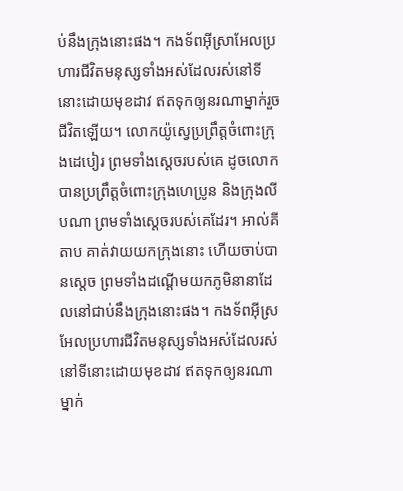ប់នឹងក្រុងនោះផង។ កងទ័ពអ៊ីស្រាអែលប្រហារជីវិតមនុស្សទាំងអស់ដែលរស់នៅទីនោះដោយមុខដាវ ឥតទុកឲ្យនរណាម្នាក់រួចជីវិតឡើយ។ លោកយ៉ូស្វេប្រព្រឹត្តចំពោះក្រុងដេបៀរ ព្រមទាំងស្ដេចរបស់គេ ដូចលោកបានប្រព្រឹត្តចំពោះក្រុងហេប្រូន និងក្រុងលីបណា ព្រមទាំងស្ដេចរបស់គេដែរ។ អាល់គីតាប គាត់វាយយកក្រុងនោះ ហើយចាប់បានស្តេច ព្រមទាំងដណ្តើមយកភូមិនានាដែលនៅជាប់នឹងក្រុងនោះផង។ កងទ័ពអ៊ីស្រអែលប្រហារជីវិតមនុស្សទាំងអស់ដែលរស់នៅទីនោះដោយមុខដាវ ឥតទុកឲ្យនរណាម្នាក់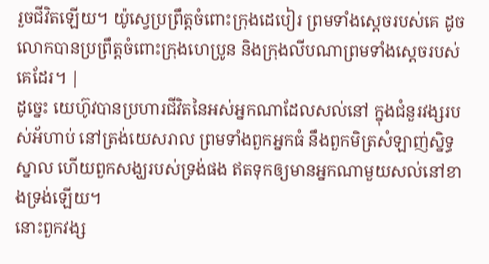រួចជីវិតឡើយ។ យ៉ូស្វេប្រព្រឹត្តចំពោះក្រុងដេបៀរ ព្រមទាំងស្តេចរបស់គេ ដូចលោកបានប្រព្រឹត្តចំពោះក្រុងហេប្រូន និងក្រុងលីបណាព្រមទាំងស្តេចរបស់គេដែរ។ |
ដូច្នេះ យេហ៊ូវបានប្រហារជីវិតនៃអស់អ្នកណាដែលសល់នៅ ក្នុងជំនួរវង្សរបស់អ័ហាប់ នៅត្រង់យេសរាល ព្រមទាំងពួកអ្នកធំ នឹងពួកមិត្រសំឡាញ់ស្និទ្ធស្នាល ហើយពួកសង្ឃរបស់ទ្រង់ផង ឥតទុកឲ្យមានអ្នកណាមួយសល់នៅខាងទ្រង់ឡើយ។
នោះពួកវង្ស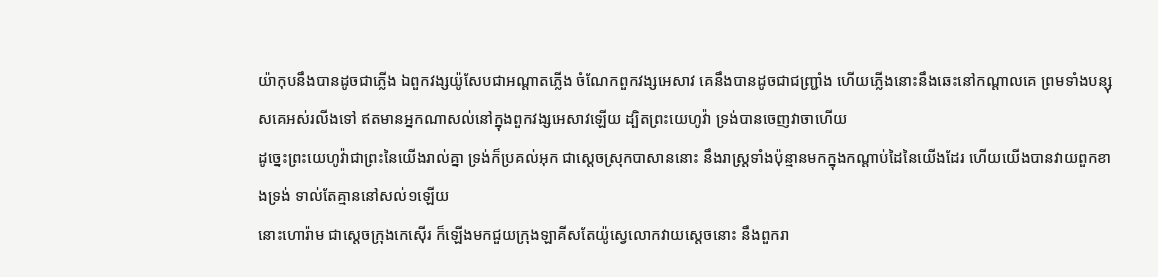យ៉ាកុបនឹងបានដូចជាភ្លើង ឯពួកវង្សយ៉ូសែបជាអណ្តាតភ្លើង ចំណែកពួកវង្សអេសាវ គេនឹងបានដូចជាជញ្ជ្រាំង ហើយភ្លើងនោះនឹងឆេះនៅកណ្តាលគេ ព្រមទាំងបន្សុសគេអស់រលីងទៅ ឥតមានអ្នកណាសល់នៅក្នុងពួកវង្សអេសាវឡើយ ដ្បិតព្រះយេហូវ៉ា ទ្រង់បានចេញវាចាហើយ
ដូច្នេះព្រះយេហូវ៉ាជាព្រះនៃយើងរាល់គ្នា ទ្រង់ក៏ប្រគល់អុក ជាស្តេចស្រុកបាសាននោះ នឹងរាស្ត្រទាំងប៉ុន្មានមកក្នុងកណ្តាប់ដៃនៃយើងដែរ ហើយយើងបានវាយពួកខាងទ្រង់ ទាល់តែគ្មាននៅសល់១ឡើយ
នោះហោរ៉ាម ជាស្តេចក្រុងកេស៊ើរ ក៏ឡើងមកជួយក្រុងឡាគីសតែយ៉ូស្វេលោកវាយស្តេចនោះ នឹងពួករា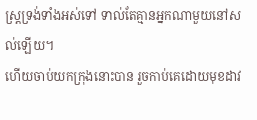ស្ត្រទ្រង់ទាំងអស់ទៅ ទាល់តែគ្មានអ្នកណាមួយនៅសល់ឡើយ។
ហើយចាប់យកក្រុងនោះបាន រួចកាប់គេដោយមុខដាវ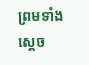ព្រមទាំងស្តេច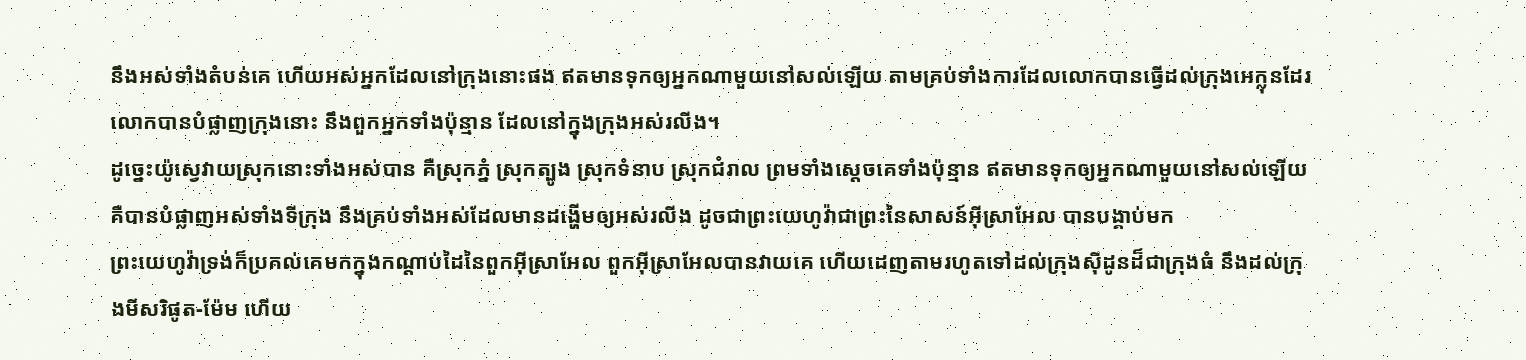នឹងអស់ទាំងតំបន់គេ ហើយអស់អ្នកដែលនៅក្រុងនោះផង ឥតមានទុកឲ្យអ្នកណាមួយនៅសល់ឡើយ តាមគ្រប់ទាំងការដែលលោកបានធ្វើដល់ក្រុងអេក្លុនដែរ លោកបានបំផ្លាញក្រុងនោះ នឹងពួកអ្នកទាំងប៉ុន្មាន ដែលនៅក្នុងក្រុងអស់រលីង។
ដូច្នេះយ៉ូស្វេវាយស្រុកនោះទាំងអស់បាន គឺស្រុកភ្នំ ស្រុកត្បូង ស្រុកទំនាប ស្រុកជំរាល ព្រមទាំងស្តេចគេទាំងប៉ុន្មាន ឥតមានទុកឲ្យអ្នកណាមួយនៅសល់ឡើយ គឺបានបំផ្លាញអស់ទាំងទីក្រុង នឹងគ្រប់ទាំងអស់ដែលមានដង្ហើមឲ្យអស់រលីង ដូចជាព្រះយេហូវ៉ាជាព្រះនៃសាសន៍អ៊ីស្រាអែល បានបង្គាប់មក
ព្រះយេហូវ៉ាទ្រង់ក៏ប្រគល់គេមកក្នុងកណ្តាប់ដៃនៃពួកអ៊ីស្រាអែល ពួកអ៊ីស្រាអែលបានវាយគេ ហើយដេញតាមរហូតទៅដល់ក្រុងស៊ីដូនដ៏ជាក្រុងធំ នឹងដល់ក្រុងមីសរិផូត-ម៉ែម ហើយ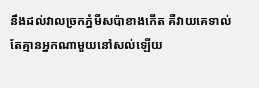នឹងដល់វាលច្រកភ្នំមីសប៉ាខាងកើត គឺវាយគេទាល់តែគ្មានអ្នកណាមួយនៅសល់ឡើយ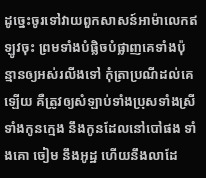ដូច្នេះចូរទៅវាយពួកសាសន៍អាម៉ាលេកឥឡូវចុះ ព្រមទាំងបំផ្លិចបំផ្លាញគេទាំងប៉ុន្មានឲ្យអស់រលីងទៅ កុំត្រាប្រណីដល់គេឡើយ គឺត្រូវឲ្យសំឡាប់ទាំងប្រុសទាំងស្រី ទាំងកូនក្មេង នឹងកូនដែលនៅបៅផង ទាំងគោ ចៀម នឹងអូដ្ឋ ហើយនឹងលាដែ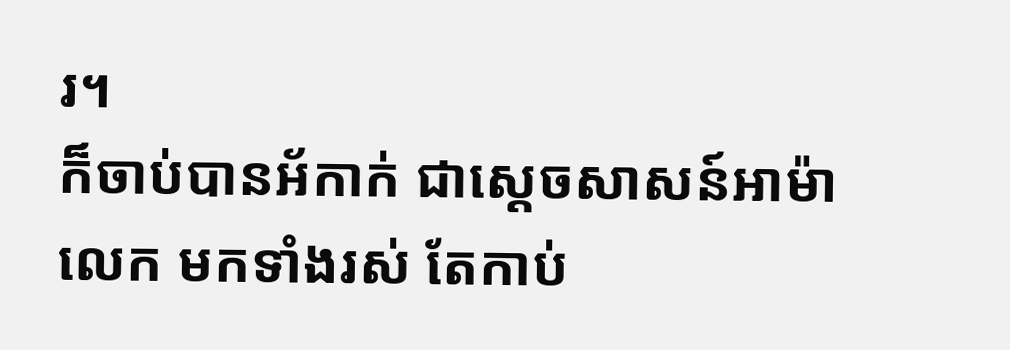រ។
ក៏ចាប់បានអ័កាក់ ជាស្តេចសាសន៍អាម៉ាលេក មកទាំងរស់ តែកាប់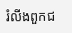រំលីងពួកជ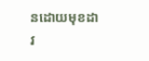នដោយមុខដាវ